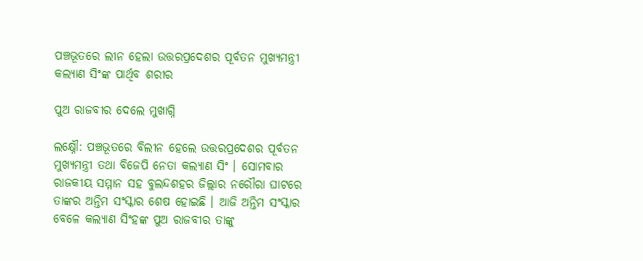ପଞ୍ଚଭୂତରେ ଲୀନ ହେଲା ଉତ୍ତରପ୍ରଦେଶର ପୂର୍ବତନ ମୁଖ୍ୟମନ୍ତ୍ରୀ କଲ୍ୟାଣ ସିଂଙ୍କ ପାର୍ଥିବ ଶରୀର

ପୁଅ ରାଜବୀର ଦେଲେ ମୁଖାଗ୍ନି

ଲ‌କ୍ଷ୍ନୌ: ପଞ୍ଚଭୂତରେ ବିଲୀନ ହେଲେ ଉତ୍ତରପ୍ରଦେଶର ପୂର୍ବତନ ମୁଖ୍ୟମନ୍ତ୍ରୀ ତଥା ବିଜେପି ନେତା କଲ୍ୟାଣ ସିଂ । ସୋମବାର ରାଜକୀୟ ସମ୍ମାନ ସହ ବୁଲନ୍ଦଶହର ଜିଲ୍ଲାର ନରୌରା ଘାଟରେ ତାଙ୍କର ଅନ୍ତିମ ସଂସ୍କାର ଶେଷ ହୋଇଛି । ଆଜି ଅନ୍ତିମ ସଂସ୍କାର ବେଳେ କଲ୍ୟାଣ ସିଂହଙ୍କ ପୁଅ ରାଜବୀର ତାଙ୍କୁ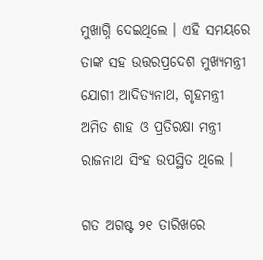ମୁଖାଗ୍ନି ଦେଇଥିଲେ । ଏହି ସମୟରେ ତାଙ୍କ ସହ ଉତ୍ତରପ୍ରଦେଶ ମୁଖ୍ୟମନ୍ତ୍ରୀ ଯୋଗୀ ଆଦିତ୍ୟନାଥ, ଗୃହମନ୍ତ୍ରୀ ଅମିତ ଶାହ ଓ ପ୍ରତିରକ୍ଷା ମନ୍ତ୍ରୀ ରାଜନାଥ ସିଂହ ଉପସ୍ଥିତ ଥିଲେ ।

ଗତ ଅଗଷ୍ଟ ୨୧ ତାରିଖରେ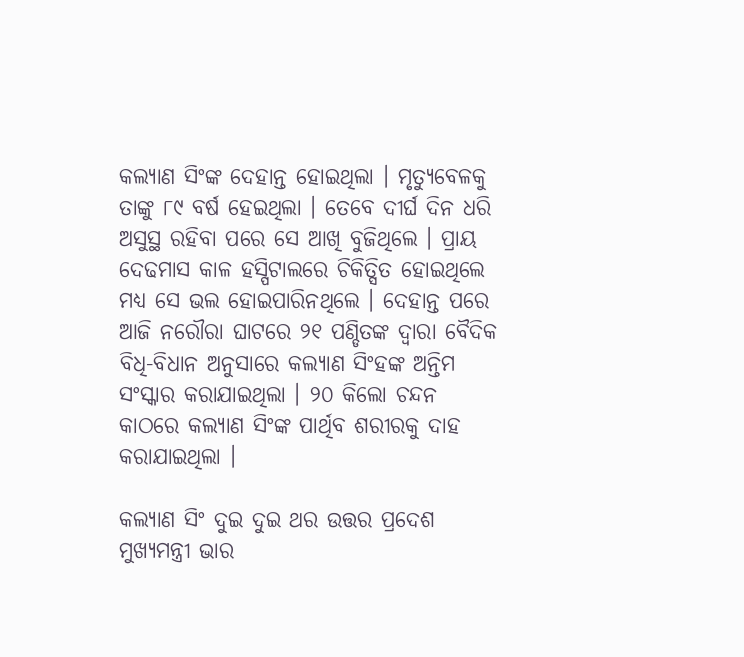କଲ୍ୟାଣ ସିଂଙ୍କ ଦେହାନ୍ତ ହୋଇଥିଲା । ମୃତ୍ୟୁବେଳକୁ ତାଙ୍କୁ ୮୯ ବର୍ଷ ହେଇଥିଲା । ତେବେ ଦୀର୍ଘ ଦିନ ଧରି ଅସୁସ୍ଥ ରହିବା ପରେ ସେ ଆଖି ବୁଜିଥିଲେ । ପ୍ରାୟ ଦେଢମାସ କାଳ ହସ୍ପିଟାଲରେ ଚିକିତ୍ସିତ ହୋଇଥିଲେ ମଧ୍ୟ ସେ ଭଲ ହୋଇପାରିନଥିଲେ । ଦେହାନ୍ତ ପରେ ଆଜି ନରୌରା ଘାଟରେ ୨୧ ପଣ୍ଡିତଙ୍କ ଦ୍ୱାରା ବୈଦିକ ବିଧି-ବିଧାନ ଅନୁସାରେ କଲ୍ୟାଣ ସିଂହଙ୍କ ଅନ୍ତିମ ସଂସ୍କାର କରାଯାଇଥିଲା । ୨୦ କିଲୋ ଚନ୍ଦନ କାଠରେ କଲ୍ୟାଣ ସିଂଙ୍କ ପାର୍ଥିବ ଶରୀରକୁ ଦାହ କରାଯାଇଥିଲା ।

କଲ୍ୟାଣ ସିଂ ଦୁଇ ଦୁଇ ଥର ଉତ୍ତର ପ୍ରଦେଶ ମୁଖ୍ୟମନ୍ତ୍ରୀ ଭାର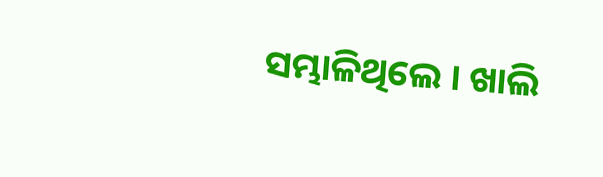ସମ୍ଭାଳିଥିଲେ । ଖାଲି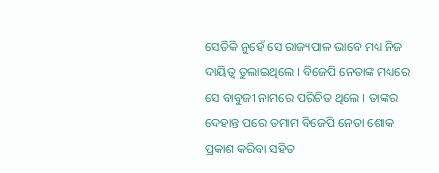ସେତିକି ନୁହେଁ ସେ ରାଜ୍ୟପାଳ ଭାବେ ମଧ୍ୟ ନିଜ ଦାୟିତ୍ୱ ତୁଲାଇଥିଲେ । ବିଜେପି ନେତାଙ୍କ ମଧ୍ୟରେ ସେ ବାବୁଜୀ ନାମରେ ପରିଚିତ ଥିଲେ । ତାଙ୍କର ଦେହାନ୍ତ ପରେ ତମାମ ବିଜେପି ନେତା ଶୋକ ପ୍ରକାଶ କରିବା ସହିତ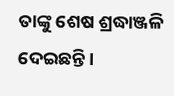ତାଙ୍କୁ ଶେଷ ଶ୍ରଦ୍ଧାଞ୍ଜଳି ଦେଇଛନ୍ତି ।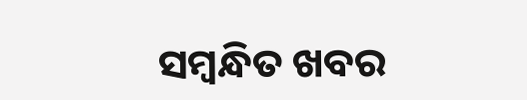ସମ୍ବନ୍ଧିତ ଖବର